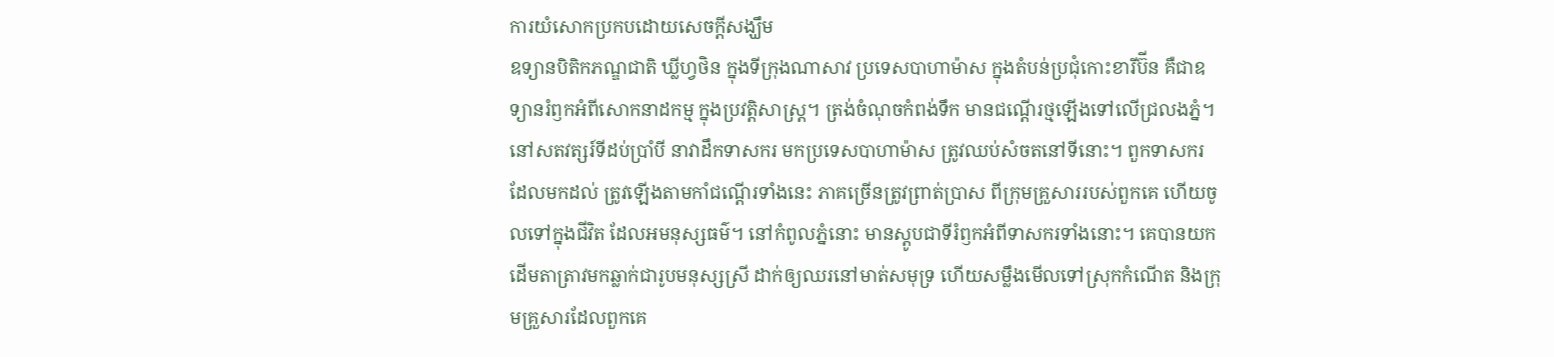ការយំសោកប្រកបដោយសេចក្តីសង្ឃឹម
ឧទ្យានបិតិកភណ្ឌជាតិ ឃ្លីហ្វថិន ក្នុងទីក្រុងណាសាវ ប្រទេសបាហាម៉ាស ក្នុងតំបន់ប្រជុំកោះខារីប៊ីន គឺជាឧទ្យានរំឭកអំពីសោកនាដកម្ម ក្នុងប្រវត្តិសាស្រ្ត។ ត្រង់ចំណុចកំពង់ទឹក មានជណ្ដើរថ្មឡើងទៅលើជ្រលងភ្នំ។ នៅសតវត្សរ៍ទីដប់ប្រាំបី នាវាដឹកទាសករ មកប្រទេសបាហាម៉ាស ត្រូវឈប់សំចតនៅទីនោះ។ ពួកទាសករដែលមកដល់ ត្រូវឡើងតាមកាំជណ្ដើរទាំងនេះ ភាគច្រើនត្រូវព្រាត់ប្រាស ពីក្រុមគ្រួសាររបស់ពួកគេ ហើយចូលទៅក្នុងជីវិត ដែលអមនុស្សធម៌។ នៅកំពូលភ្នំនោះ មានស្តូបជាទីរំឭកអំពីទាសករទាំងនោះ។ គេបានយកដើមតាត្រាវមកឆ្លាក់ជារូបមនុស្សស្រី ដាក់ឲ្យឈរនៅមាត់សមុទ្រ ហើយសម្លឹងមើលទៅស្រុកកំណើត និងក្រុមគ្រួសារដែលពួកគេ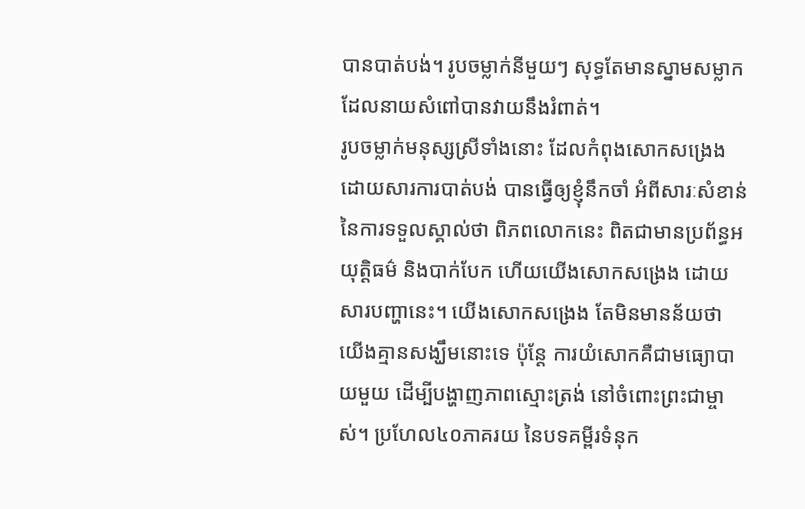បានបាត់បង់។ រូបចម្លាក់នីមួយៗ សុទ្ធតែមានស្នាមសម្លាក ដែលនាយសំពៅបានវាយនឹងរំពាត់។
រូបចម្លាក់មនុស្សស្រីទាំងនោះ ដែលកំពុងសោកសង្រេង ដោយសារការបាត់បង់ បានធ្វើឲ្យខ្ញុំនឹកចាំ អំពីសារៈសំខាន់នៃការទទួលស្គាល់ថា ពិភពលោកនេះ ពិតជាមានប្រព័ន្ធអយុត្តិធម៌ និងបាក់បែក ហើយយើងសោកសង្រេង ដោយសារបញ្ហានេះ។ យើងសោកសង្រេង តែមិនមានន័យថា យើងគ្មានសង្ឃឹមនោះទេ ប៉ុន្តែ ការយំសោកគឺជាមធ្យោបាយមួយ ដើម្បីបង្ហាញភាពស្មោះត្រង់ នៅចំពោះព្រះជាម្ចាស់។ ប្រហែល៤០ភាគរយ នៃបទគម្ពីរទំនុក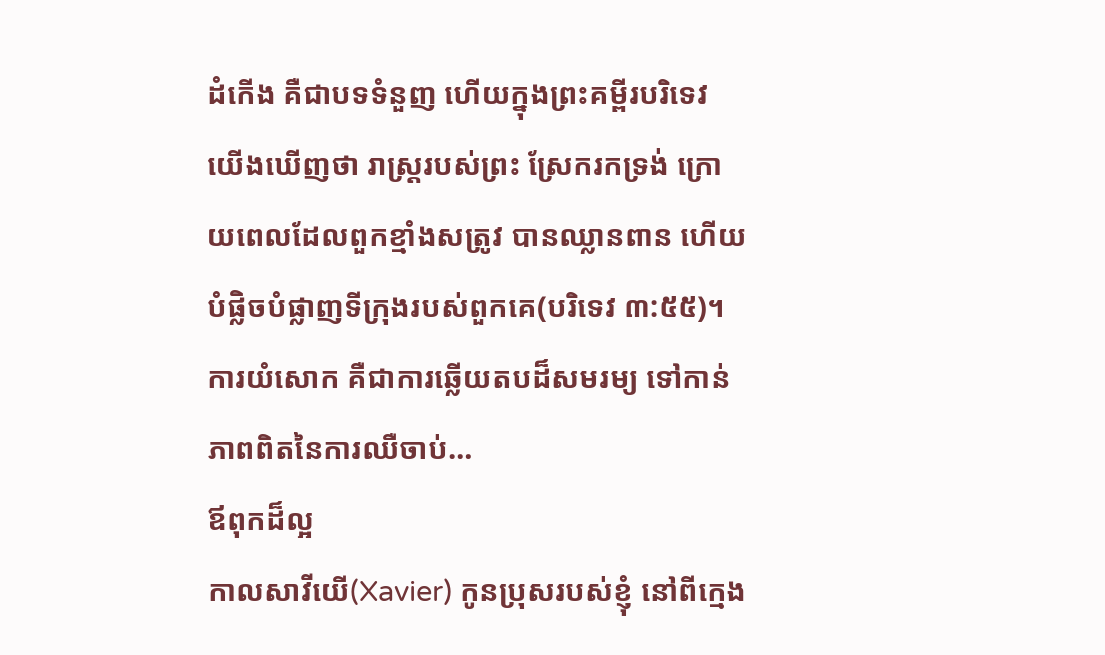ដំកើង គឺជាបទទំនួញ ហើយក្នុងព្រះគម្ពីរបរិទេវ យើងឃើញថា រាស្រ្តរបស់ព្រះ ស្រែករកទ្រង់ ក្រោយពេលដែលពួកខ្មាំងសត្រូវ បានឈ្លានពាន ហើយបំផ្លិចបំផ្លាញទីក្រុងរបស់ពួកគេ(បរិទេវ ៣:៥៥)។
ការយំសោក គឺជាការឆ្លើយតបដ៏សមរម្យ ទៅកាន់ភាពពិតនៃការឈឺចាប់…
ឪពុកដ៏ល្អ
កាលសាវីយើ(Xavier) កូនប្រុសរបស់ខ្ញុំ នៅពីក្មេង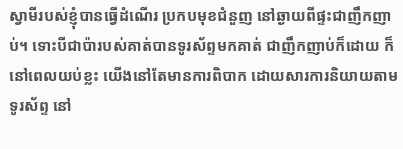ស្វាមីរបស់ខ្ញុំបានធ្វើដំណើរ ប្រកបមុខជំនួញ នៅឆ្ងាយពីផ្ទះជាញឹកញាប់។ ទោះបីជាប៉ារបស់គាត់បានទូរស័ព្ទមកគាត់ ជាញឹកញាប់ក៏ដោយ ក៏នៅពេលយប់ខ្លះ យើងនៅតែមានការពិបាក ដោយសារការនិយាយតាមទូរស័ព្ទ នៅ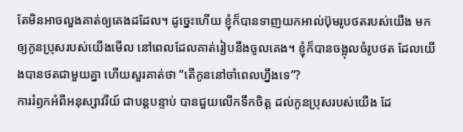តែមិនអាចលួងគាត់ឲ្យគេងដដែល។ ដូច្នេះហើយ ខ្ញុំក៏បានទាញយកអាល់ប៊ុមរូបថតរបស់យើង មកឲ្យកូនប្រុសរបស់យើងមើល នៅពេលដែលគាត់រៀបនឹងចូលគេង។ ខ្ញុំក៏បានចង្អុលចំរូបថត ដែលយើងបានថតជាមួយគ្នា ហើយសួរគាត់ថា “តើកូននៅចាំពេលហ្នឹងទេ”?
ការរំឭកអំពីអនុស្សាវរីយ៍ ជាបន្តបន្ទាប់ បានជួយលើកទឹកចិត្ត ដល់កូនប្រុសរបស់យើង ដែ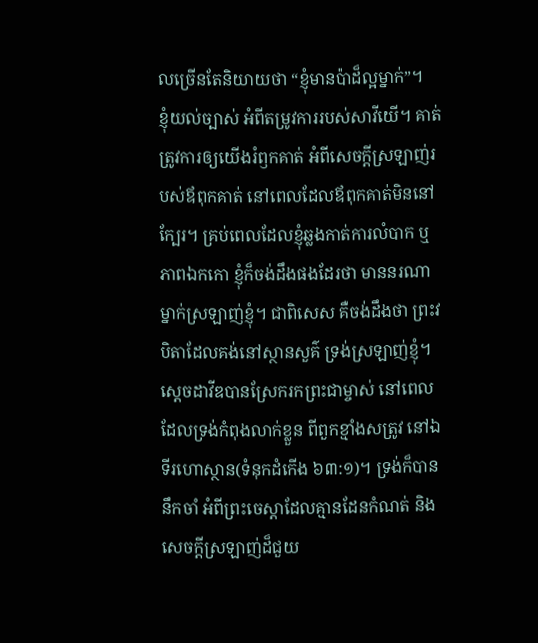លច្រើនតែនិយាយថា “ខ្ញុំមានប៉ាដ៏ល្អម្នាក់”។
ខ្ញុំយល់ច្បាស់ អំពីតម្រូវការរបស់សាវីយើ។ គាត់ត្រូវការឲ្យយើងរំឭកគាត់ អំពីសេចក្តីស្រឡាញ់របស់ឪពុកគាត់ នៅពេលដែលឪពុកគាត់មិននៅក្បែរ។ គ្រប់ពេលដែលខ្ញុំឆ្លងកាត់ការលំបាក ឬភាពឯកកោ ខ្ញុំក៏ចង់ដឹងផងដែរថា មាននរណាម្នាក់ស្រឡាញ់ខ្ញុំ។ ជាពិសេស គឺចង់ដឹងថា ព្រះវបិតាដែលគង់នៅស្ថានសួគ៌ ទ្រង់ស្រឡាញ់ខ្ញុំ។
ស្តេចដាវីឌបានស្រែករកព្រះជាម្ចាស់ នៅពេលដែលទ្រង់កំពុងលាក់ខ្លួន ពីពួកខ្មាំងសត្រូវ នៅឯទីរហោស្ថាន(ទំនុកដំកើង ៦៣:១)។ ទ្រង់ក៏បាននឹកចាំ អំពីព្រះចេស្ដាដែលគ្មានដែនកំណត់ និងសេចក្តីស្រឡាញ់ដ៏ជួយ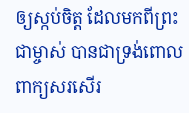ឲ្យស្កប់ចិត្ត ដែលមកពីព្រះជាម្ចាស់ បានជាទ្រង់ពោលពាក្យសរសើរ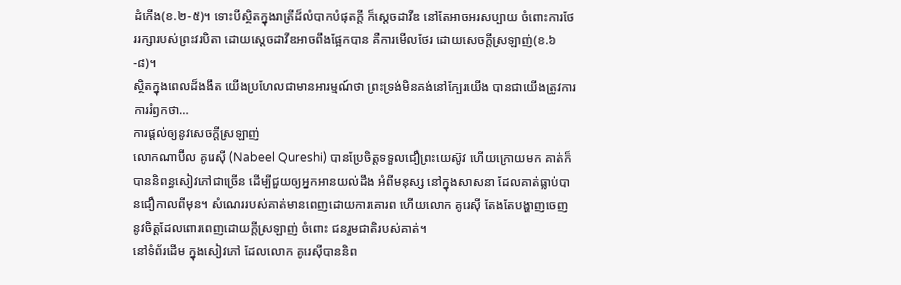ដំកើង(ខ.២-៥)។ ទោះបីស្ថិតក្នុងរាត្រីដ៏លំបាកបំផុតក្ដី ក៏ស្ដេចដាវីឌ នៅតែអាចអរសប្បាយ ចំពោះការថែររក្សារបស់ព្រះវរបិតា ដោយស្តេចដាវីឌអាចពឹងផ្អែកបាន គឺការមើលថែរ ដោយសេចក្តីស្រឡាញ់(ខ.៦-៨)។
ស្ថិតក្នុងពេលដ៏ងងឹត យើងប្រហែលជាមានអារម្មណ៍ថា ព្រះទ្រង់មិនគង់នៅក្បែរយើង បានជាយើងត្រូវការការរំឭកថា…
ការផ្តល់ឲ្យនូវសេចក្តីស្រឡាញ់
លោកណាប៊ីល គូរេស៊ី (Nabeel Qureshi) បានប្រែចិត្តទទួលជឿព្រះយេស៊ូវ ហើយក្រោយមក គាត់ក៏បាននិពន្ធសៀវភៅជាច្រើន ដើម្បីជួយឲ្យអ្នកអានយល់ដឹង អំពីមនុស្ស នៅក្នុងសាសនា ដែលគាត់ធ្លាប់បានជឿកាលពីមុន។ សំណេររបស់គាត់មានពេញដោយការគោរព ហើយលោក គូរេស៊ី តែងតែបង្ហាញចេញនូវចិត្តដែលពោរពេញដោយក្តីស្រឡាញ់ ចំពោះ ជនរួមជាតិរបស់គាត់។
នៅទំព័រដើម ក្នុងសៀវភៅ ដែលលោក គូរេស៊ីបាននិព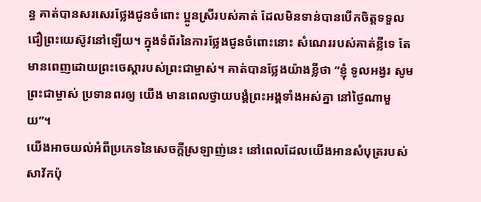ន្ធ គាត់បានសរសេរថ្លែងជូនចំពោះ ប្អូនស្រីរបស់គាត់ ដែលមិនទាន់បានបើកចិត្តទទួលជឿព្រះយេស៊ូវនៅឡើយ។ ក្នុងទំព័រនៃការថ្លែងជូនចំពោះនោះ សំណេររបស់គាត់ខ្លីទេ តែមានពេញដោយព្រះចេស្តារបស់ព្រះជាម្ចាស់។ គាត់បានថ្លែងយ៉ាងខ្លីថា “ខ្ញុំ ទូលអង្វរ សូមព្រះជាម្ចាស់ ប្រទានពរឲ្យ យើង មានពេលថ្វាយបង្គំព្រះអង្គទាំងអស់គ្នា នៅថ្ងៃណាមួយ”។
យើងអាចយល់អំពីប្រភេទនៃសេចក្តីស្រឡាញ់នេះ នៅពេលដែលយើងអានសំបុត្ររបស់សាវ័កប៉ុ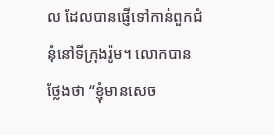ល ដែលបានផ្ញើទៅកាន់ពួកជំនុំនៅទីក្រុងរ៉ូម។ លោកបានថ្លែងថា “ខ្ញុំមានសេច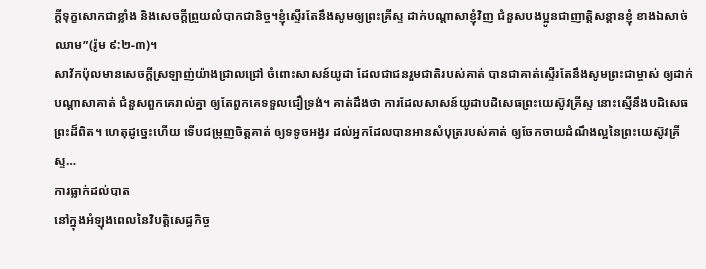ក្តីទុក្ខសោកជាខ្លាំង និងសេចក្តីព្រួយលំបាកជានិច្ច។ខ្ញុំស្ទើរតែនឹងសូមឲ្យព្រះគ្រីស្ទ ដាក់បណ្តាសាខ្ញុំវិញ ជំនួសបងប្អូនជាញាត្តិសន្តានខ្ញុំ ខាងឯសាច់ឈាម”(រ៉ូម ៩:២-៣)។
សាវ័កប៉ុលមានសេចក្តីស្រឡាញ់យ៉ាងជ្រាលជ្រៅ ចំពោះសាសន៍យូដា ដែលជាជនរួមជាតិរបស់គាត់ បានជាគាត់ស្ទើរតែនឹងសូមព្រះជាម្ចាស់ ឲ្យដាក់បណ្តាសាគាត់ ជំនួសពួកគេរាល់គ្នា ឲ្យតែពួកគេទទួលជឿទ្រង់។ គាត់ដឹងថា ការដែលសាសន៍យូដាបដិសេធព្រះយេស៊ូវគ្រីស្ទ នោះស្មើនឹងបដិសេធព្រះដ៏ពិត។ ហេតុដូច្នេះហើយ ទើបជម្រុញចិត្តគាត់ ឲ្យទទូចអង្វរ ដល់អ្នកដែលបានអានសំបុត្ររបស់គាត់ ឲ្យចែកចាយដំណឹងល្អនៃព្រះយេស៊ូវគ្រីស្ទ…
ការធ្លាក់ដល់បាត
នៅក្នុងអំឡុងពេលនៃវិបត្តិសេដ្ធកិច្ច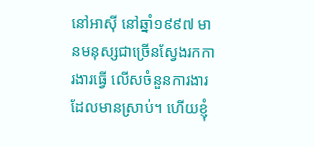នៅអាស៊ី នៅឆ្នាំ១៩៩៧ មានមនុស្សជាច្រើនស្វែងរកការងារធ្វើ លើសចំនួនការងារ ដែលមានស្រាប់។ ហើយខ្ញុំ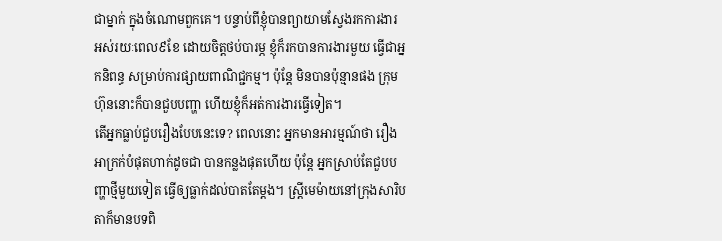ជាម្នាក់ ក្នុងចំណោមពួកគេ។ បន្ទាប់ពីខ្ញុំបានព្យាយាមស្វែងរកការងារ អស់រយៈពេល៩ខែ ដោយចិត្តថប់បារម្ភ ខ្ញុំក៏រកបានការងារមួយ ធ្វើជាអ្នកនិពន្ធ សម្រាប់ការផ្សាយពាណិជ្ជកម្ម។ ប៉ុន្តែ មិនបានប៉ុន្មានផង ក្រុមហ៊ុននោះក៏បានជួបបញ្ហា ហើយខ្ញុំក៏អត់ការងារធ្វើទៀត។
តើអ្នកធ្លាប់ជួបរឿងបែបនេះទេ? ពេលនោះ អ្នកមានអារម្មណ៍ថា រឿងអាក្រក់បំផុតហាក់ដូចជា បានកន្លងផុតហើយ ប៉ុន្តែ អ្នកស្រាប់តែជួបបញ្ហាថ្មីមួយទៀត ធ្វើឲ្យធ្លាក់ដល់បាតតែម្តង។ ស្រ្តីមេម៉ាយនៅក្រុងសារិបតាក៏មានបទពិ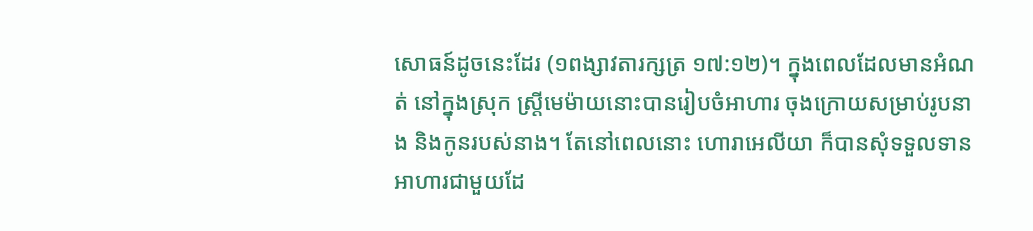សោធន៍ដូចនេះដែរ (១ពង្សាវតារក្សត្រ ១៧:១២)។ ក្នុងពេលដែលមានអំណត់ នៅក្នុងស្រុក ស្រ្តីមេម៉ាយនោះបានរៀបចំអាហារ ចុងក្រោយសម្រាប់រូបនាង និងកូនរបស់នាង។ តែនៅពេលនោះ ហោរាអេលីយា ក៏បានសុំទទួលទានអាហារជាមួយដែ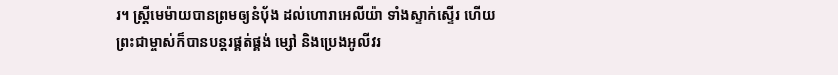រ។ ស្រ្តីមេម៉ាយបានព្រមឲ្យនំបុ័ង ដល់ហោរាអេលីយ៉ា ទាំងស្ទាក់ស្ទើរ ហើយព្រះជាម្ចាស់ក៏បានបន្តរផ្គត់ផ្គង់ ម្សៅ និងប្រេងអូលីវរ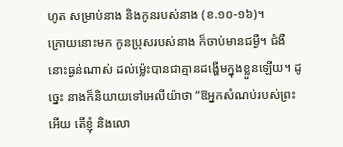ហូត សម្រាប់នាង និងកូនរបស់នាង (ខ.១០-១៦)។
ក្រោយនោះមក កូនប្រុសរបស់នាង ក៏ចាប់មានជម្ងឺ។ ជំងឺនោះធ្ងន់ណាស់ ដល់ម៉្លេះបានជាគ្មានដង្ហើមក្នុងខ្លួនឡើយ។ ដូច្នេះ នាងក៏និយាយទៅអេលីយ៉ាថា “ឱអ្នកសំណប់របស់ព្រះអើយ តើខ្ញុំ និងលោ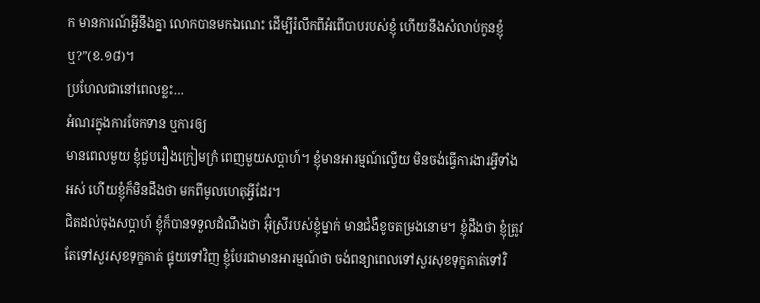ក មានការណ៍អ្វីនឹងគ្នា លោកបានមកឯណេះ ដើម្បីរំលឹកពីអំពើបាបរបស់ខ្ញុំ ហើយនឹងសំលាប់កូនខ្ញុំឬ?”(ខ.១៨)។
ប្រហែលជានៅពេលខ្លះ…
អំណរក្នុងការចែកទាន ឬការឲ្យ
មានពេលមួយ ខ្ញុំជួបរឿងក្រៀមក្រំ ពេញមួយសប្ដាហ៍។ ខ្ញុំមានអារម្មណ៍ល្វើយ មិនចង់ធ្វើការងារអ្វីទាំងអស់ ហើយខ្ញុំក៏មិនដឹងថា មកពីមូលហេតុអ្វីដែរ។
ជិតដល់ចុងសប្តាហ៍ ខ្ញុំក៏បានទទួលដំណឹងថា អ៊ុំស្រីរបស់ខ្ញុំម្នាក់ មានជំងឺខូចតម្រងនោម។ ខ្ញុំដឹងថា ខ្ញុំត្រូវតែទៅសួរសុខទុក្ខគាត់ ផ្ទុយទៅវិញ ខ្ញុំបែរជាមានអារម្មណ៍ថា ចង់ពន្យាពេលទៅសួរសុខទុក្ខគាត់ទៅវិ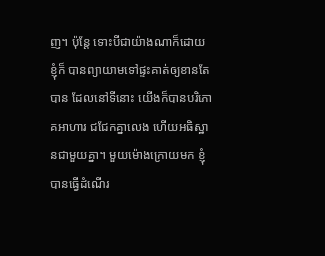ញ។ ប៉ុន្តែ ទោះបីជាយ៉ាងណាក៏ដោយ ខ្ញុំក៏ បានព្យាយាមទៅផ្ទះគាត់ឲ្យខានតែបាន ដែលនៅទីនោះ យើងក៏បានបរិភោគអាហារ ជជែកគ្នាលេង ហើយអធិស្ឋានជាមួយគ្នា។ មួយម៉ោងក្រោយមក ខ្ញុំបានធ្វើដំណើរ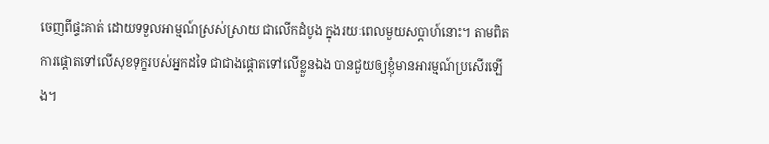ចេញពីផ្ទះគាត់ ដោយទទួលអាម្មណ៍ស្រស់ស្រាយ ជាលើកដំបូង ក្នុងរយៈពេលមួយសប្តាហ៍នោះ។ តាមពិត ការផ្តោតទៅលើសុខទុក្ខរបស់អ្នកដទៃ ជាជាងផ្តោតទៅលើខ្លួនឯង បានជួយឲ្យខ្ញុំមានអារម្មណ៍ប្រសើរឡើង។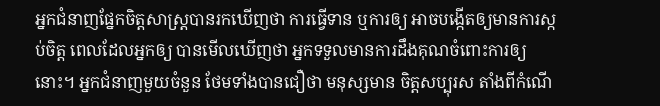អ្នកជំនាញផ្នែកចិត្តសាស្រ្តបានរកឃើញថា ការធ្វើទាន ឬការឲ្យ អាចបង្កើតឲ្យមានការស្កប់ចិត្ត ពេលដែលអ្នកឲ្យ បានមើលឃើញថា អ្នកទទួលមានការដឹងគុណចំពោះការឲ្យនោះ។ អ្នកជំនាញមួយចំនួន ថែមទាំងបានជឿថា មនុស្សមាន ចិត្តសប្បុរស តាំងពីកំណើ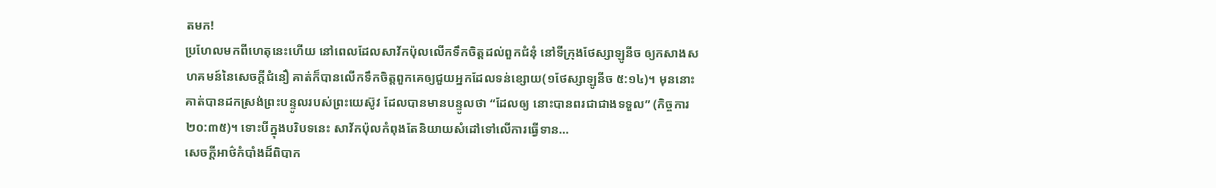តមក!
ប្រហែលមកពីហេតុនេះហើយ នៅពេលដែលសាវ័កប៉ុលលើកទឹកចិត្តដល់ពួកជំនុំ នៅទីក្រុងថែស្សាឡូនីច ឲ្យកសាងសហគមន៍នៃសេចក្តីជំនឿ គាត់ក៏បានលើកទឹកចិត្តពួកគេឲ្យជួយអ្នកដែលទន់ខ្សោយ(១ថែស្សាឡូនីច ៥:១៤)។ មុននោះ គាត់បានដកស្រង់ព្រះបន្ទូលរបស់ព្រះយេស៊ូវ ដែលបានមានបន្ទូលថា “ដែលឲ្យ នោះបានពរជាជាងទទួល” (កិច្ចការ ២០:៣៥)។ ទោះបីក្នុងបរិបទនេះ សាវ័កប៉ុលកំពុងតែនិយាយសំដៅទៅលើការធ្វើទាន…
សេចក្តីអាថ៌កំបាំងដ៏ពិបាក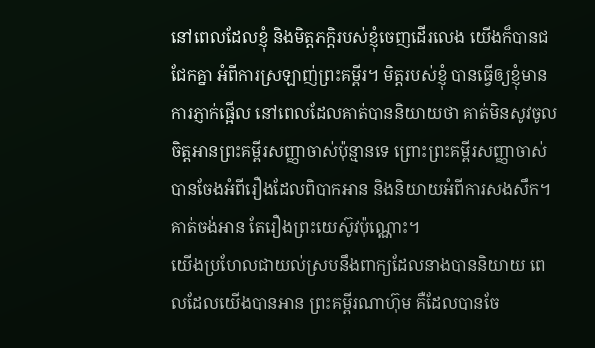នៅពេលដែលខ្ញុំ និងមិត្តភក្តិរបស់ខ្ញុំចេញដើរលេង យើងក៏បានជជែកគ្នា អំពីការស្រឡាញ់ព្រះគម្ពីរ។ មិត្តរបស់ខ្ញុំ បានធ្វើឲ្យខ្ញុំមានការភ្ញាក់ផ្អើល នៅពេលដែលគាត់បាននិយាយថា គាត់មិនសូវចូលចិត្តអានព្រះគម្ពីរសញ្ញាចាស់ប៉ុន្មានទេ ព្រោះព្រះគម្ពីរសញ្ញាចាស់បានចែងអំពីរឿងដែលពិបាកអាន និងនិយាយអំពីការសងសឹក។ គាត់ចង់អាន តែរឿងព្រះយេស៊ូវប៉ុណ្ណោះ។
យើងប្រហែលជាយល់ស្របនឹងពាក្យដែលនាងបាននិយាយ ពេលដែលយើងបានអាន ព្រះគម្ពីរណាហ៊ុម គឺដែលបានចែ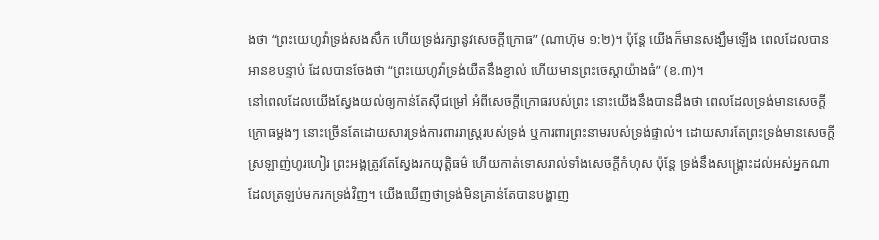ងថា “ព្រះយេហូវ៉ាទ្រង់សងសឹក ហើយទ្រង់រក្សានូវសេចក្តីក្រោធ” (ណាហ៊ុម ១:២)។ ប៉ុន្តែ យើងក៏មានសង្ឃឹមឡើង ពេលដែលបានអានខបន្ទាប់ ដែលបានចែងថា “ព្រះយេហូវ៉ាទ្រង់យឺតនឹងខ្ញាល់ ហើយមានព្រះចេស្តាយ៉ាងធំ” (ខ.៣)។
នៅពេលដែលយើងស្វែងយល់ឲ្យកាន់តែស៊ីជម្រៅ អំពីសេចក្តីក្រោធរបស់ព្រះ នោះយើងនឹងបានដឹងថា ពេលដែលទ្រង់មានសេចក្តីក្រោធម្ដងៗ នោះច្រើនតែដោយសារទ្រង់ការពាររាស្រ្តរបស់ទ្រង់ ឬការពារព្រះនាមរបស់ទ្រង់ផ្ទាល់។ ដោយសារតែព្រះទ្រង់មានសេចក្តីស្រឡាញ់ហូរហៀរ ព្រះអង្គត្រូវតែស្វែងរកយុត្តិធម៌ ហើយកាត់ទោសរាល់ទាំងសេចក្តីកំហុស ប៉ុន្តែ ទ្រង់នឹងសង្រ្គោះដល់អស់អ្នកណា ដែលត្រឡប់មករកទ្រង់វិញ។ យើងឃើញថាទ្រង់មិនគ្រាន់តែបានបង្ហាញ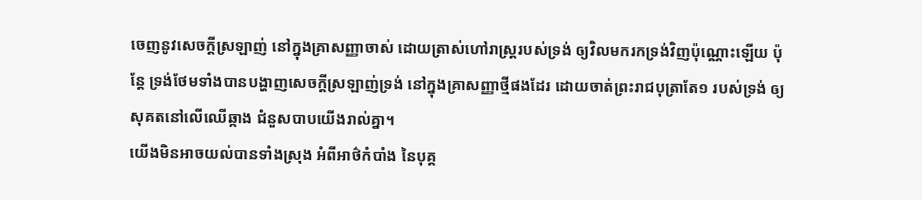ចេញនូវសេចក្តីស្រឡាញ់ នៅក្នុងគ្រាសញ្ញាចាស់ ដោយត្រាស់ហៅរាស្រ្តរបស់ទ្រង់ ឲ្យវិលមករកទ្រង់វិញប៉ុណ្ណោះឡើយ ប៉ុន្តែ ទ្រង់ថែមទាំងបានបង្ហាញសេចក្តីស្រឡាញ់ទ្រង់ នៅក្នុងគ្រាសញ្ញាថ្មីផងដែរ ដោយចាត់ព្រះរាជបុត្រាតែ១ របស់ទ្រង់ ឲ្យសុគតនៅលើឈើឆ្កាង ជំនួសបាបយើងរាល់គ្នា។
យើងមិនអាចយល់បានទាំងស្រុង អំពីអាថ៌កំបាំង នៃបុគ្គ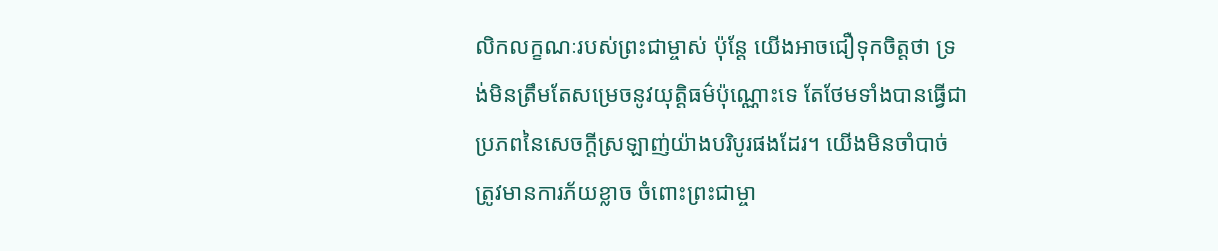លិកលក្ខណៈរបស់ព្រះជាម្ចាស់ ប៉ុន្តែ យើងអាចជឿទុកចិត្តថា ទ្រង់មិនត្រឹមតែសម្រេចនូវយុត្តិធម៌ប៉ុណ្ណោះទេ តែថែមទាំងបានធ្វើជាប្រភពនៃសេចក្តីស្រឡាញ់យ៉ាងបរិបូរផងដែរ។ យើងមិនចាំបាច់ត្រូវមានការភ័យខ្លាច ចំពោះព្រះជាម្ចា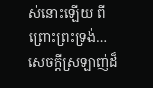ស់នោះឡើយ ពីព្រោះព្រះទ្រង់…
សេចក្តីស្រឡាញ់ដ៏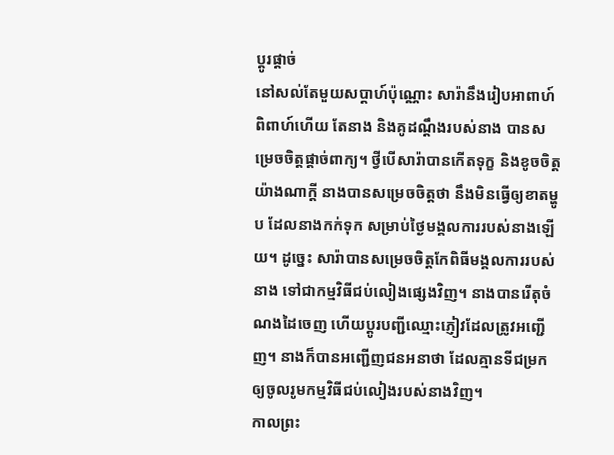ប្ដូរផ្ដាច់
នៅសល់តែមួយសប្តាហ៍ប៉ុណ្ណោះ សារ៉ានឹងរៀបអាពាហ៍ពិពាហ៍ហើយ តែនាង និងគូដណ្ដឹងរបស់នាង បានសម្រេចចិត្តផ្ដាច់ពាក្យ។ ថ្វីបើសារ៉ាបានកើតទុក្ខ និងខូចចិត្តយ៉ាងណាក្តី នាងបានសម្រេចចិត្តថា នឹងមិនធ្វើឲ្យខាតម្ហូប ដែលនាងកក់ទុក សម្រាប់ថ្ងៃមង្គលការរបស់នាងឡើយ។ ដូច្នេះ សារ៉ាបានសម្រេចចិត្តកែពិធីមង្គលការរបស់នាង ទៅជាកម្មវិធីជប់លៀងផ្សេងវិញ។ នាងបានរើតុចំណងដៃចេញ ហើយប្តូរបញ្ជីឈ្មោះភ្ញៀវដែលត្រូវអញ្ជើញ។ នាងក៏បានអញ្ជើញជនអនាថា ដែលគ្មានទីជម្រក ឲ្យចូលរូមកម្មវិធីជប់លៀងរបស់នាងវិញ។
កាលព្រះ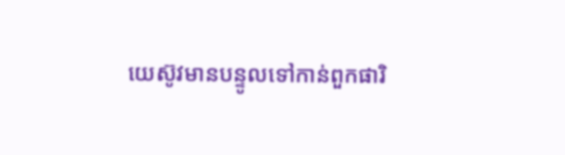យេស៊ូវមានបន្ទូលទៅកាន់ពួកផារិ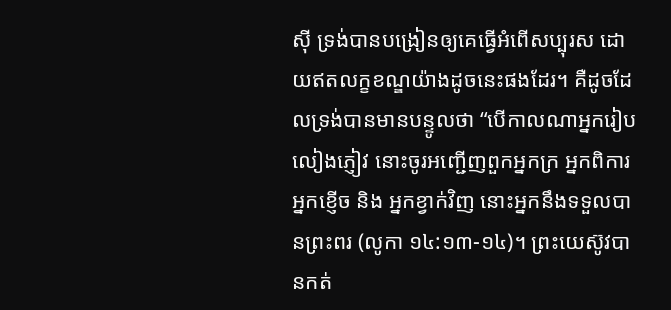ស៊ី ទ្រង់បានបង្រៀនឲ្យគេធ្វើអំពើសប្បុរស ដោយឥតលក្ខខណ្ឌយ៉ាងដូចនេះផងដែរ។ គឺដូចដែលទ្រង់បានមានបន្ទូលថា “បើកាលណាអ្នករៀបលៀងភ្ញៀវ នោះចូរអញ្ជើញពួកអ្នកក្រ អ្នកពិការ អ្នកខ្ញើច និង អ្នកខ្វាក់វិញ នោះអ្នកនឹងទទួលបានព្រះពរ (លូកា ១៤:១៣-១៤)។ ព្រះយេស៊ូវបានកត់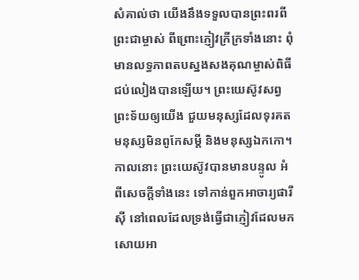សំគាល់ថា យើងនឹងទទួលបានព្រះពរពីព្រះជាម្ចាស់ ពីព្រោះភ្ញៀវក្រីក្រទាំងនោះ ពុំមានលទ្ធភាពតបស្នងសងគុណម្ចាស់ពិធីជប់លៀងបានឡើយ។ ព្រះយេស៊ូវសព្វព្រះទ័យឲ្យយើង ជួយមនុស្សដែលទុរគត មនុស្សមិនពូកែសម្តី និងមនុស្សឯកកោ។
កាលនោះ ព្រះយេស៊ូវបានមានបន្ទូល អំពីសេចក្តីទាំងនេះ ទៅកាន់ពួកអាចារ្យផារីស៊ី នៅពេលដែលទ្រង់ធ្វើជាភ្ញៀវដែលមកសោយអា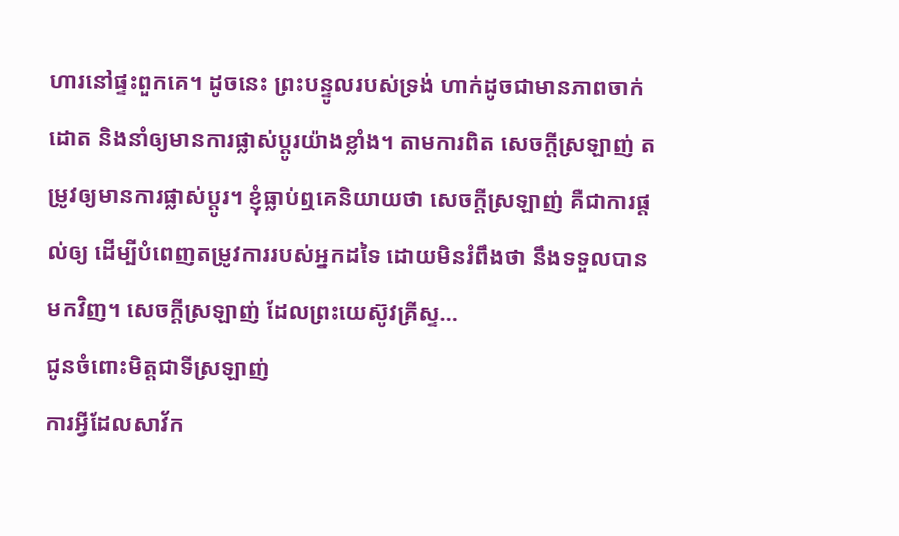ហារនៅផ្ទះពួកគេ។ ដូចនេះ ព្រះបន្ទូលរបស់ទ្រង់ ហាក់ដូចជាមានភាពចាក់ដោត និងនាំឲ្យមានការផ្លាស់ប្តូរយ៉ាងខ្លាំង។ តាមការពិត សេចក្តីស្រឡាញ់ តម្រូវឲ្យមានការផ្លាស់ប្តូរ។ ខ្ញុំធ្លាប់ឮគេនិយាយថា សេចក្តីស្រឡាញ់ គឺជាការផ្តល់ឲ្យ ដើម្បីបំពេញតម្រូវការរបស់អ្នកដទៃ ដោយមិនរំពឹងថា នឹងទទួលបានមកវិញ។ សេចក្តីស្រឡាញ់ ដែលព្រះយេស៊ូវគ្រីស្ទ…
ជូនចំពោះមិត្តជាទីស្រឡាញ់
ការអ្វីដែលសាវ័ក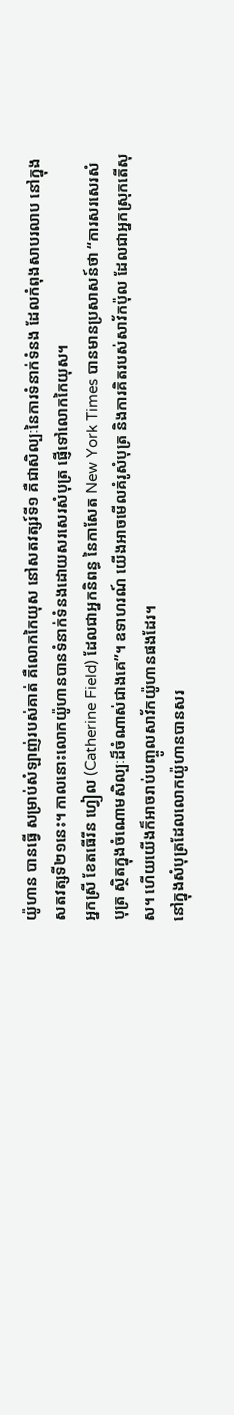យ៉ូហាន បានធ្វើ សម្រាប់សំឡាញ់របស់គាត់ គឺលោកកៃយុស នៅសតវត្សរ៍ទី១ គឺជាសិល្បៈនៃការទំនាក់ទំនង ដែលកំពុងសាបរលាប នៅក្នុងសតវត្សទី២១នេះ។ កាលនោះលោកយ៉ូហានបានទំនាក់ទំនងដោយសរសេរសំបុត្រ ផ្ញើទៅលោកកៃយុស។
អ្នកស្រី ខែតធើរីន ហ្វៀល (Catherine Field) ដែលជាអ្នកនិពន្ធ នៃកាសែត New York Times បានមានប្រសាសន៍ថា “ការសរសេរសំបុត្រ ស្ថិតក្នុងចំណោមសិល្បៈដ៏ចំណាស់ជាងគេ”។ ឧទាហរណ៍ យើងអាចមើលគំរូសំបុត្រ និងការគិតរបស់សាវ័កប៉ុល ដែលជាអ្នកស្រុកតើសុស។ ហើយយើងក៏អាចរាប់បញ្ចូលសាវ័កយ៉ូហានផងដែរ។
នៅក្នុងសំបុត្រដែលលោកយ៉ូហានបានសរ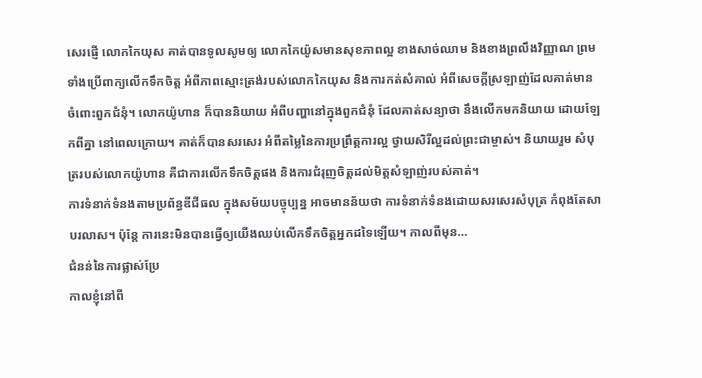សេរផ្ញើ លោកកៃយុស គាត់បានទូលសូមឲ្យ លោកកៃយ៉ូសមានសុខភាពល្អ ខាងសាច់ឈាម និងខាងព្រលឹងវិញ្ញាណ ព្រមទាំងប្រើពាក្យលើកទឹកចិត្ត អំពីភាពស្មោះត្រង់របស់លោកកៃយុស និងការកត់សំគាល់ អំពីសេចក្តីស្រឡាញ់ដែលគាត់មាន ចំពោះពួកជំនុំ។ លោកយ៉ូហាន ក៏បាននិយាយ អំពីបញ្ហានៅក្នុងពួកជំនុំ ដែលគាត់សន្យាថា នឹងលើកមកនិយាយ ដោយឡែកពីគ្នា នៅពេលក្រោយ។ គាត់ក៏បានសរសេរ អំពីតម្លៃនៃការប្រព្រឹត្តការល្អ ថ្វាយសិរីល្អដល់ព្រះជាម្ចាស់។ និយាយរួម សំបុត្ររបស់លោកយ៉ូហាន គឺជាការលើកទឹកចិត្តផង និងការជំរុញចិត្តដល់មិត្តសំឡាញ់របស់គាត់។
ការទំនាក់ទំនងតាមប្រព័ន្ធឌីជីធល ក្នុងសម័យបច្ចុប្បន្ន អាចមានន័យថា ការទំនាក់ទំនងដោយសរសេរសំបុត្រ កំពុងតែសាបរលាស។ ប៉ុន្តែ ការនេះមិនបានធ្វើឲ្យយើងឈប់លើកទឹកចិត្តអ្នកដទៃឡើយ។ កាលពីមុន…
ជំនន់នៃការផ្លាស់ប្រែ
កាលខ្ញុំនៅពី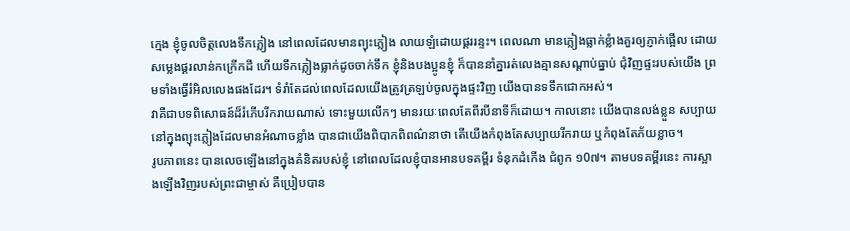ក្មេង ខ្ញុំចូលចិត្តលេងទឹកភ្លៀង នៅពេលដែលមានព្យុះភ្លៀង លាយឡំដោយផ្គររន្ទះ។ ពេលណា មានភ្លៀងធ្លាក់ខ្លំាងគួរឲ្យភ្ញាក់ផ្អើល ដោយសម្លេងផ្គរលាន់កក្រើកដី ហើយទឹកភ្លៀងធ្លាក់ដូចចាក់ទឹក ខ្ញុំនិងបងប្អូនខ្ញុំ ក៏បាននាំគ្នារត់លេងគ្មានសណ្តាប់ធ្នាប់ ជុំវិញផ្ទះរបស់យើង ព្រមទាំងធ្វើរំអិលលេងផងដែរ។ ទំរាំតែដល់ពេលដែលយើងត្រូវត្រឡប់ចូលក្នុងផ្ទះវិញ យើងបានទទឹកជោកអស់។
វាគឺជាបទពិសោធន៍ដ៏រំភើបរីករាយណាស់ ទោះមួយលើកៗ មានរយៈពេលតែពីរបីនាទីក៏ដោយ។ កាលនោះ យើងបានលង់ខ្លួន សប្បាយនៅក្នុងព្យុះភ្លៀងដែលមានអំណាចខ្លាំង បានជាយើងពិបាកពិពណ៌នាថា តើយើងកំពុងតែសប្បាយរីករាយ ឬកំពុងតែភ័យខ្លាច។
រូបភាពនេះ បានលេចឡើងនៅក្នុងគំនិតរបស់ខ្ញុំ នៅពេលដែលខ្ញុំបានអានបទគម្ពីរ ទំនុកដំកើង ជំពូក ១0៧។ តាមបទគម្ពីរនេះ ការស្អាងឡើងវិញរបស់ព្រះជាម្ចាស់ គឺប្រៀបបាន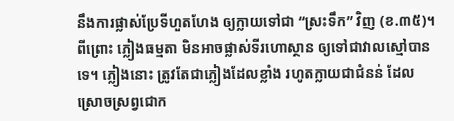នឹងការផ្លាស់ប្រែទីហួតហែង ឲ្យក្លាយទៅជា “ស្រះទឹក” វិញ (ខ.៣៥)។ ពីព្រោះ ភ្លៀងធម្មតា មិនអាចផ្លាស់ទីរហោស្ថាន ឲ្យទៅជាវាលស្មៅបានទេ។ ភ្លៀងនោះ ត្រូវតែជាភ្លៀងដែលខ្លាំង រហូតក្លាយជាជំនន់ ដែលស្រោចស្រព្វជោក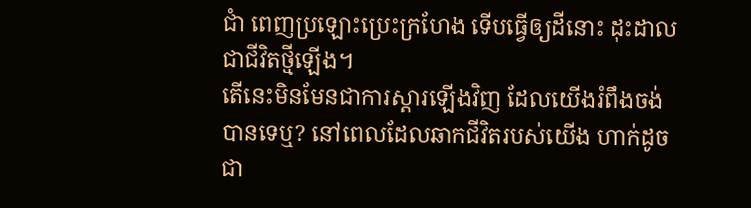ជាំ ពេញប្រឡោះប្រេះក្រហែង ទើបធ្វើឲ្យដីនោះ ដុះដាលជាជីវិតថ្មីឡើង។
តើនេះមិនមែនជាការស្តារឡើងវិញ ដែលយើងរំពឹងចង់បានទេឬ? នៅពេលដែលឆាកជីវិតរបស់យើង ហាក់ដូចជា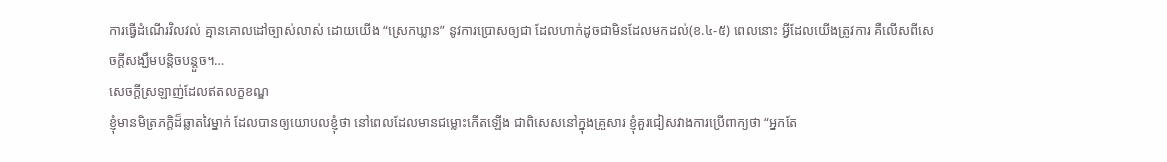ការធ្វើដំណើរវិលវល់ គ្មានគោលដៅច្បាស់លាស់ ដោយយើង “ស្រេកឃ្លាន” នូវការប្រោសឲ្យជា ដែលហាក់ដូចជាមិនដែលមកដល់(ខ.៤-៥) ពេលនោះ អ្វីដែលយើងត្រូវការ គឺលើសពីសេចក្តីសង្ឃឹមបន្តិចបន្តួច។…
សេចក្តីស្រឡាញ់ដែលឥតលក្ខខណ្ឌ
ខ្ញុំមានមិត្រភក្តិដ៏ឆ្លាតវៃម្នាក់ ដែលបានឲ្យយោបលខ្ញុំថា នៅពេលដែលមានជម្លោះកើតឡើង ជាពិសេសនៅក្នុងគ្រួសារ ខ្ញុំគួរជៀសវាងការប្រើពាក្យថា “អ្នកតែ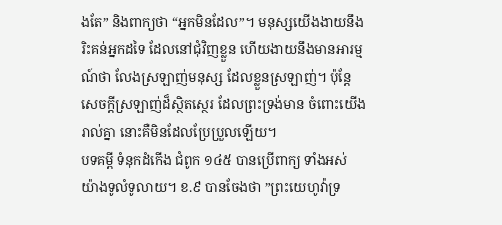ងតែ” និងពាក្យថា “អ្នកមិនដែល”។ មនុស្សយើងងាយនឹងរិះគន់អ្នកដទៃ ដែលនៅជុំវិញខ្លួន ហើយងាយនឹងមានអារម្មណ៍ថា លែងស្រឡាញ់មនុស្ស ដែលខ្លួនស្រឡាញ់។ ប៉ុន្តែ សេចក្តីស្រឡាញ់ដ៏ស្ថិតស្ថេរ ដែលព្រះទ្រង់មាន ចំពោះយើងរាល់គ្នា នោះគឺមិនដែលប្រែប្រួលឡើយ។
បទគម្ពី ទំនុកដំកើង ជំពូក ១៤៥ បានប្រើពាក្យ ទាំងអស់ យ៉ាងទូលំទូលាយ។ ខ.៩ បានចែងថា ”ព្រះយេហូវ៉ាទ្រ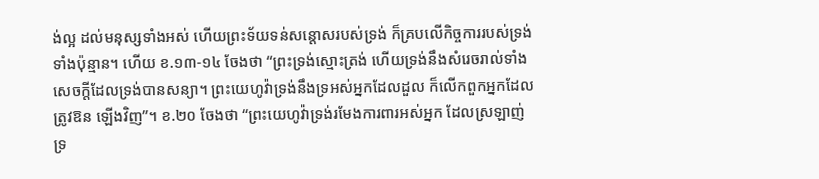ង់ល្អ ដល់មនុស្សទាំងអស់ ហើយព្រះទ័យទន់សន្តោសរបស់ទ្រង់ ក៏គ្របលើកិច្ចការរបស់ទ្រង់ទាំងប៉ុន្មាន។ ហើយ ខ.១៣-១៤ ចែងថា “ព្រះទ្រង់ស្មោះត្រង់ ហើយទ្រង់នឹងសំរេចរាល់ទាំងសេចក្តីដែលទ្រង់បានសន្យា។ ព្រះយេហូវ៉ាទ្រង់នឹងទ្រអស់អ្នកដែលដួល ក៏លើកពួកអ្នកដែលត្រូវឱន ឡើងវិញ”។ ខ.២០ ចែងថា “ព្រះយេហូវ៉ាទ្រង់រមែងការពារអស់អ្នក ដែលស្រឡាញ់ទ្រ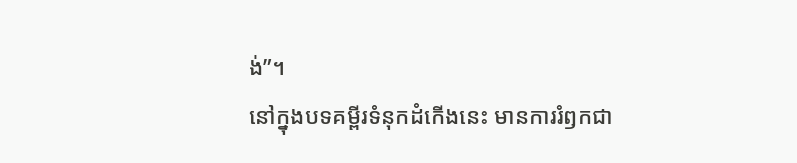ង់”។
នៅក្នុងបទគម្ពីរទំនុកដំកើងនេះ មានការរំឭកជា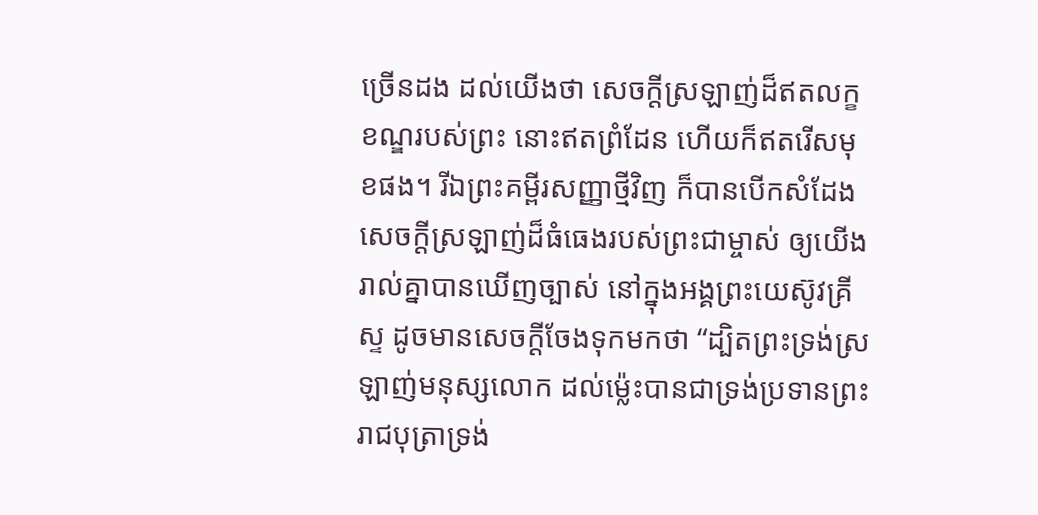ច្រើនដង ដល់យើងថា សេចក្តីស្រឡាញ់ដ៏ឥតលក្ខខណ្ឌរបស់ព្រះ នោះឥតព្រំដែន ហើយក៏ឥតរើសមុខផង។ រីឯព្រះគម្ពីរសញ្ញាថ្មីវិញ ក៏បានបើកសំដែងសេចក្តីស្រឡាញ់ដ៏ធំធេងរបស់ព្រះជាម្ចាស់ ឲ្យយើងរាល់គ្នាបានឃើញច្បាស់ នៅក្នុងអង្គព្រះយេស៊ូវគ្រីស្ទ ដូចមានសេចក្ដីចែងទុកមកថា “ដ្បិតព្រះទ្រង់ស្រឡាញ់មនុស្សលោក ដល់ម្ល៉េះបានជាទ្រង់ប្រទានព្រះរាជបុត្រាទ្រង់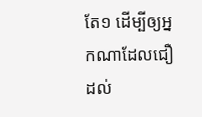តែ១ ដើម្បីឲ្យអ្នកណាដែលជឿដល់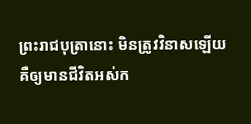ព្រះរាជបុត្រានោះ មិនត្រូវវិនាសឡើយ គឺឲ្យមានជីវិតអស់ក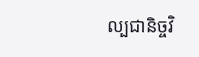ល្បជានិច្ចវិ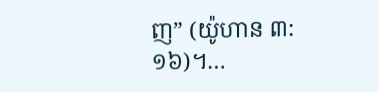ញ” (យ៉ូហាន ៣:១៦)។…